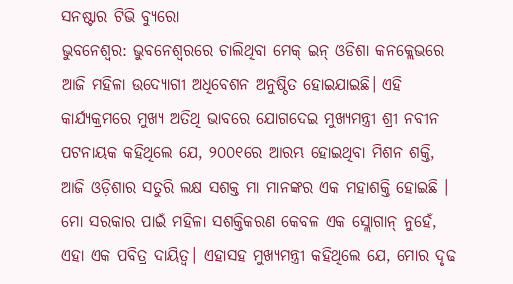ସନଷ୍ଟାର ଟିଭି ବ୍ୟୁରୋ
ଭୁବନେଶ୍ବର: ଭୁବନେଶ୍ବରରେ ଚାଲିଥିବା ମେକ୍ ଇନ୍ ଓଡିଶା କନକ୍ଲେଭରେ ଆଜି ମହିଳା ଉଦ୍ୟୋଗୀ ଅଧିବେଶନ ଅନୁଷ୍ଠିତ ହୋଇଯାଇଛି। ଏହି କାର୍ଯ୍ୟକ୍ରମରେ ମୁଖ୍ୟ ଅତିଥି ଭାବରେ ଯୋଗଦେଇ ମୁଖ୍ୟମନ୍ତ୍ରୀ ଶ୍ରୀ ନବୀନ ପଟନାୟକ କହିଥିଲେ ଯେ, ୨୦୦୧ରେ ଆରମ୍ଭ ହୋଇଥିବା ମିଶନ ଶକ୍ତି, ଆଜି ଓଡ଼ିଶାର ସତୁରି ଲକ୍ଷ ସଶକ୍ତ ମା ମାନଙ୍କର ଏକ ମହାଶକ୍ତି ହୋଇଛି । ମୋ ସରକାର ପାଇଁ ମହିଳା ସଶକ୍ତିକରଣ କେବଳ ଏକ ସ୍ଲୋଗାନ୍ ନୁହେଁ, ଏହା ଏକ ପବିତ୍ର ଦାୟିତ୍ଵ। ଏହାସହ ମୁଖ୍ୟମନ୍ତ୍ରୀ କହିଥିଲେ ଯେ, ମୋର ଦୃଢ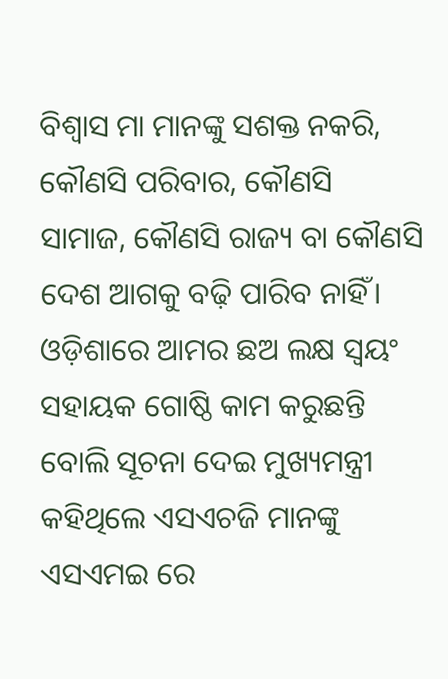ବିଶ୍ବାସ ମା ମାନଙ୍କୁ ସଶକ୍ତ ନକରି, କୌଣସି ପରିବାର, କୌଣସି ସାମାଜ, କୌଣସି ରାଜ୍ୟ ବା କୌଣସି ଦେଶ ଆଗକୁ ବଢ଼ି ପାରିବ ନାହିଁ। ଓଡ଼ିଶାରେ ଆମର ଛଅ ଲକ୍ଷ ସ୍ବୟଂ ସହାୟକ ଗୋଷ୍ଠି କାମ କରୁଛନ୍ତି ବୋଲି ସୂଚନା ଦେଇ ମୁଖ୍ୟମନ୍ତ୍ରୀ କହିଥିଲେ ଏସଏଚଜି ମାନଙ୍କୁ ଏସଏମଇ ରେ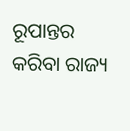ରୂପାନ୍ତର କରିବା ରାଜ୍ୟ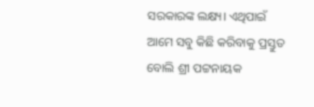ସରକାରଙ୍କ ଲକ୍ଷ୍ୟ। ଏଥିପାଇଁ ଆମେ ସବୁ କିଛି କରିବାକୁ ପ୍ରସ୍ତୁତ ବୋଲି ଶ୍ରୀ ପଟ୍ଟନାୟକ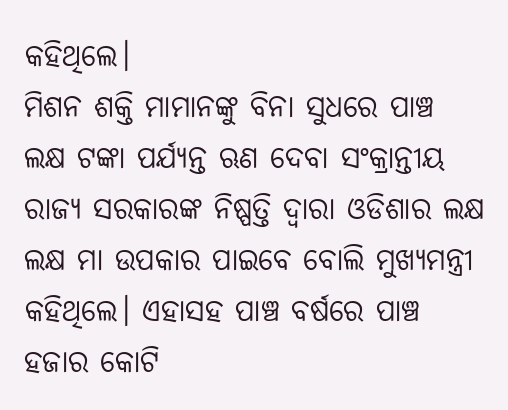କହିଥିଲେ।
ମିଶନ ଶକ୍ତି ମାମାନଙ୍କୁ ବିନା ସୁଧରେ ପାଞ୍ଚ ଲକ୍ଷ ଟଙ୍କା ପର୍ଯ୍ୟନ୍ତ ଋଣ ଦେବା ସଂକ୍ରାନ୍ତୀୟ ରାଜ୍ୟ ସରକାରଙ୍କ ନିଷ୍ପତ୍ତି ଦ୍ଵାରା ଓଡିଶାର ଲକ୍ଷ ଲକ୍ଷ ମା ଉପକାର ପାଇବେ ବୋଲି ମୁଖ୍ୟମନ୍ତ୍ରୀ କହିଥିଲେ। ଏହାସହ ପାଞ୍ଚ ବର୍ଷରେ ପାଞ୍ଚ ହଜାର କୋଟି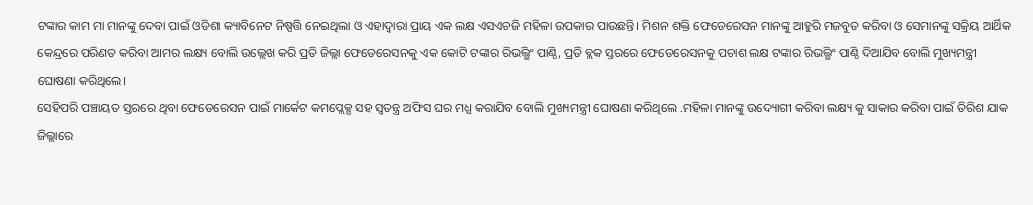ଟଙ୍କାର କାମ ମା ମାନଙ୍କୁ ଦେବା ପାଇଁ ଓଡିଶା କ୍ୟାବିନେଟ ନିଷ୍ପତ୍ତି ନେଇଥିଲା ଓ ଏହାଦ୍ଵାରା ପ୍ରାୟ ଏକ ଲକ୍ଷ ଏସଏଚଜି ମହିଳା ଉପକାର ପାଉଛନ୍ତି। ମିଶନ ଶକ୍ତି ଫେଡେରେସନ ମାନଙ୍କୁ ଆହୁରି ମଜବୁତ କରିବା ଓ ସେମାନଙ୍କୁ ସକ୍ରିୟ ଆର୍ଥିକ କେନ୍ଦ୍ରରେ ପରିଣତ କରିବା ଆମର ଲକ୍ଷ୍ୟ ବୋଲି ଉଲ୍ଲେଖ କରି ପ୍ରତି ଜିଲ୍ଲା ଫେଡେରେସନକୁ ଏକ କୋଟି ଟଙ୍କାର ରିଭଲ୍ଭିଂ ପାଣ୍ଠି, ପ୍ରତି ବ୍ଲକ ସ୍ତରରେ ଫେଡେରେସନକୁ ପଚାଶ ଲକ୍ଷ ଟଙ୍କାର ରିଭଲ୍ଭିଂ ପାଣ୍ଠି ଦିଆଯିବ ବୋଲି ମୁଖ୍ୟମନ୍ତ୍ରୀ ଘୋଷଣା କରିଥିଲେ।
ସେହିପରି ପଞ୍ଚାୟତ ସ୍ତରରେ ଥିବା ଫେଡେରେସନ ପାଇଁ ମାର୍କେଟ କମପ୍ଲେକ୍ସ ସହ ସ୍ଵତନ୍ତ୍ର ଅଫିସ ଘର ମଧ୍ଯ କରାଯିବ ବୋଲି ମୁଖ୍ୟମନ୍ତ୍ରୀ ଘୋଷଣା କରିଥିଲେ .ମହିଳା ମାନଙ୍କୁ ଉଦ୍ୟୋଗୀ କରିବା ଲକ୍ଷ୍ୟ କୁ ସାକାର କରିବା ପାଇଁ ତିରିଶ ଯାକ ଜିଲ୍ଲାରେ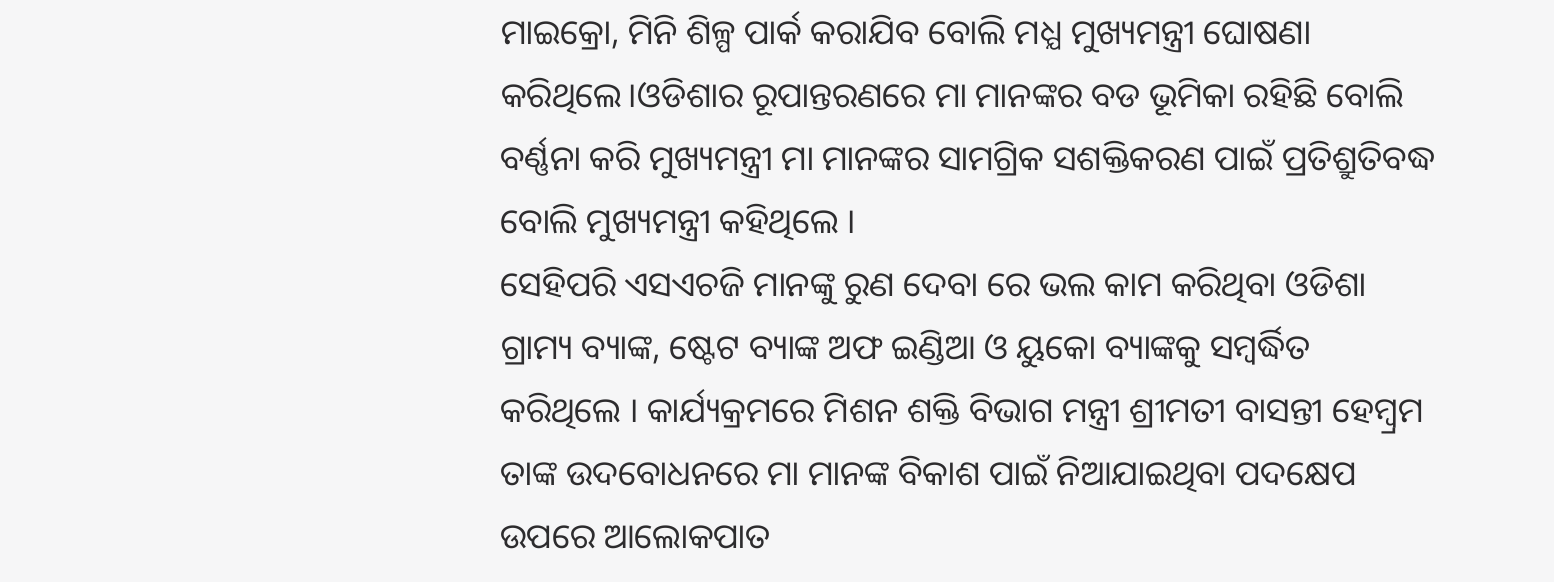ମାଇକ୍ରୋ, ମିନି ଶିଳ୍ପ ପାର୍କ କରାଯିବ ବୋଲି ମଧ୍ଯ ମୁଖ୍ୟମନ୍ତ୍ରୀ ଘୋଷଣା କରିଥିଲେ।ଓଡିଶାର ରୂପାନ୍ତରଣରେ ମା ମାନଙ୍କର ବଡ ଭୂମିକା ରହିଛି ବୋଲି ବର୍ଣ୍ଣନା କରି ମୁଖ୍ୟମନ୍ତ୍ରୀ ମା ମାନଙ୍କର ସାମଗ୍ରିକ ସଶକ୍ତିକରଣ ପାଇଁ ପ୍ରତିଶ୍ରୁତିବଦ୍ଧ ବୋଲି ମୁଖ୍ୟମନ୍ତ୍ରୀ କହିଥିଲେ ।
ସେହିପରି ଏସଏଚଜି ମାନଙ୍କୁ ରୁଣ ଦେବା ରେ ଭଲ କାମ କରିଥିବା ଓଡିଶା ଗ୍ରାମ୍ୟ ବ୍ୟାଙ୍କ, ଷ୍ଟେଟ ବ୍ୟାଙ୍କ ଅଫ ଇଣ୍ଡିଆ ଓ ୟୁକୋ ବ୍ୟାଙ୍କକୁ ସମ୍ବର୍ଦ୍ଧିତ କରିଥିଲେ । କାର୍ଯ୍ୟକ୍ରମରେ ମିଶନ ଶକ୍ତି ବିଭାଗ ମନ୍ତ୍ରୀ ଶ୍ରୀମତୀ ବାସନ୍ତୀ ହେମ୍ବ୍ରମ ତାଙ୍କ ଉଦବୋଧନରେ ମା ମାନଙ୍କ ବିକାଶ ପାଇଁ ନିଆଯାଇଥିବା ପଦକ୍ଷେପ ଉପରେ ଆଲୋକପାତ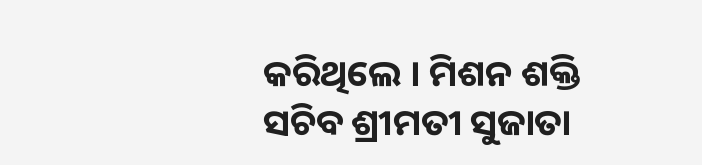କରିଥିଲେ । ମିଶନ ଶକ୍ତି ସଚିବ ଶ୍ରୀମତୀ ସୁଜାତା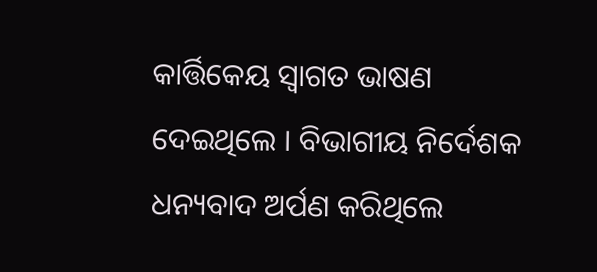କାର୍ତ୍ତିକେୟ ସ୍ଵାଗତ ଭାଷଣ ଦେଇଥିଲେ । ବିଭାଗୀୟ ନିର୍ଦେଶକ ଧନ୍ୟବାଦ ଅର୍ପଣ କରିଥିଲେ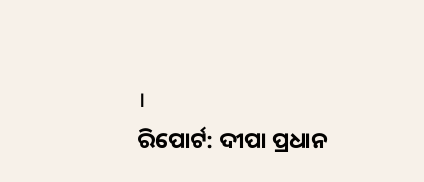।
ରିପୋର୍ଟ: ଦୀପା ପ୍ରଧାନ